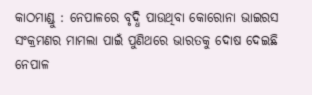କାଠମାଣ୍ଡୁ : ନେପାଳରେ ବୃଦ୍ଧି ପାଉଥିବା କୋରୋନା ଭାଇରସ ସଂକ୍ରମଣର ମାମଲା ପାଇଁ ପୁଣିଥରେ ଭାରତକୁ ଦୋଷ ଦେଇଛି ନେପାଳ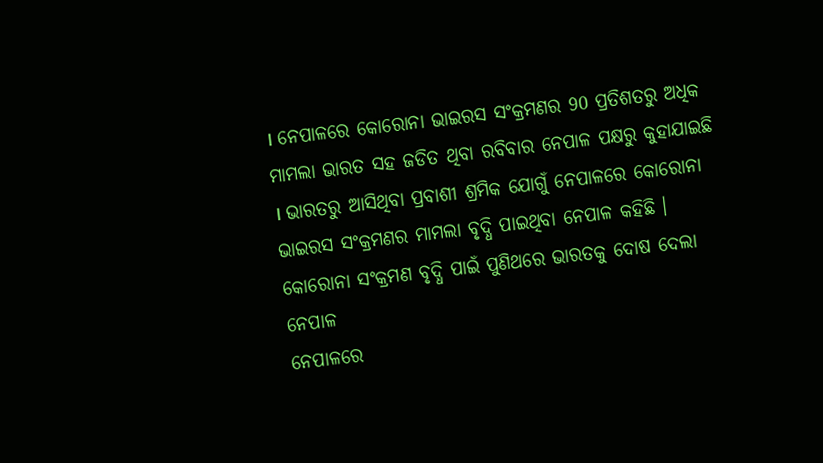। ନେପାଳରେ କୋରୋନା ଭାଇରସ ସଂକ୍ରମଣର 90 ପ୍ରତିଶତରୁ ଅଧିକ ମାମଲା ଭାରତ ସହ ଜଡିତ ଥିବା ରବିବାର ନେପାଳ ପକ୍ଷରୁ କୁହାଯାଇଛି । ଭାରତରୁ ଆସିଥିବା ପ୍ରବାଶୀ ଶ୍ରମିକ ଯୋଗୁଁ ନେପାଳରେ କୋରୋନା ଭାଇରସ ସଂକ୍ରମଣର ମାମଲା ବୃଦ୍ଧି ପାଇଥିବା ନେପାଳ କହିଛି ।
କୋରୋନା ସଂକ୍ରମଣ ବୃଦ୍ଧି ପାଇଁ ପୁଣିଥରେ ଭାରତକୁ ଦୋଷ ଦେଲା ନେପାଳ
ନେପାଳରେ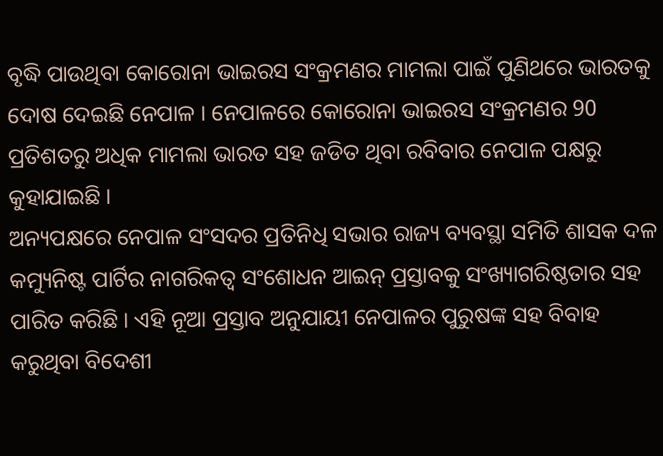ବୃଦ୍ଧି ପାଉଥିବା କୋରୋନା ଭାଇରସ ସଂକ୍ରମଣର ମାମଲା ପାଇଁ ପୁଣିଥରେ ଭାରତକୁ ଦୋଷ ଦେଇଛି ନେପାଳ । ନେପାଳରେ କୋରୋନା ଭାଇରସ ସଂକ୍ରମଣର 90 ପ୍ରତିଶତରୁ ଅଧିକ ମାମଲା ଭାରତ ସହ ଜଡିତ ଥିବା ରବିବାର ନେପାଳ ପକ୍ଷରୁ କୁହାଯାଇଛି ।
ଅନ୍ୟପକ୍ଷରେ ନେପାଳ ସଂସଦର ପ୍ରତିନିଧି ସଭାର ରାଜ୍ୟ ବ୍ୟବସ୍ଥା ସମିତି ଶାସକ ଦଳ କମ୍ୟୁନିଷ୍ଟ ପାର୍ଟିର ନାଗରିକତ୍ବ ସଂଶୋଧନ ଆଇନ୍ ପ୍ରସ୍ତାବକୁ ସଂଖ୍ୟାଗରିଷ୍ଠତାର ସହ ପାରିତ କରିଛି । ଏହି ନୂଆ ପ୍ରସ୍ତାବ ଅନୁଯାୟୀ ନେପାଳର ପୁରୁଷଙ୍କ ସହ ବିବାହ କରୁଥିବା ବିଦେଶୀ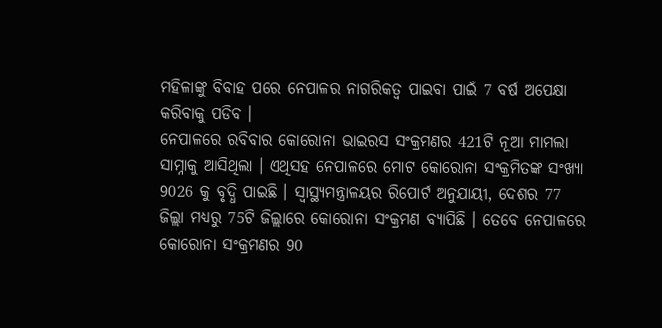ମହିଳାଙ୍କୁ ବିବାହ ପରେ ନେପାଳର ନାଗରିକତ୍ବ ପାଇବା ପାଇଁ 7 ବର୍ଷ ଅପେକ୍ଷା କରିବାକୁ ପଡିବ ।
ନେପାଳରେ ରବିବାର କୋରୋନା ଭାଇରସ ସଂକ୍ରମଣର 421ଟି ନୂଆ ମାମଲା ସାମ୍ନାକୁ ଆସିଥିଲା । ଏଥିସହ ନେପାଳରେ ମୋଟ କୋରୋନା ସଂକ୍ରମିତଙ୍କ ସଂଖ୍ୟା 9026 କୁ ବୃଦ୍ଧି ପାଇଛି । ସ୍ବାସ୍ଥ୍ୟମନ୍ତ୍ରାଳୟର ରିପୋର୍ଟ ଅନୁଯାୟୀ, ଦେଶର 77 ଜିଲ୍ଲା ମଧ୍ୟରୁ 75ଟି ଜିଲ୍ଲାରେ କୋରୋନା ସଂକ୍ରମଣ ବ୍ୟାପିଛି । ତେବେ ନେପାଳରେ କୋରୋନା ସଂକ୍ରମଣର 90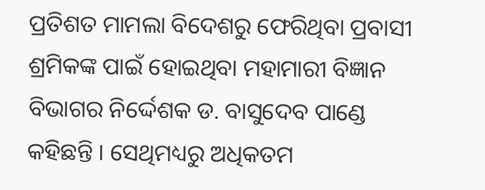ପ୍ରତିଶତ ମାମଲା ବିଦେଶରୁ ଫେରିଥିବା ପ୍ରବାସୀ ଶ୍ରମିକଙ୍କ ପାଇଁ ହୋଇଥିବା ମହାମାରୀ ବିଜ୍ଞାନ ବିଭାଗର ନିର୍ଦ୍ଦେଶକ ଡ. ବାସୁଦେବ ପାଣ୍ଡେ କହିଛନ୍ତି । ସେଥିମଧ୍ୟରୁ ଅଧିକତମ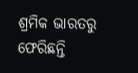ଶ୍ରମିକ ଭାରତରୁ ଫେରିଛନ୍ତି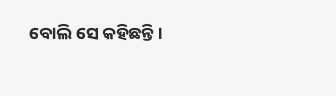ବୋଲି ସେ କହିଛନ୍ତି ।